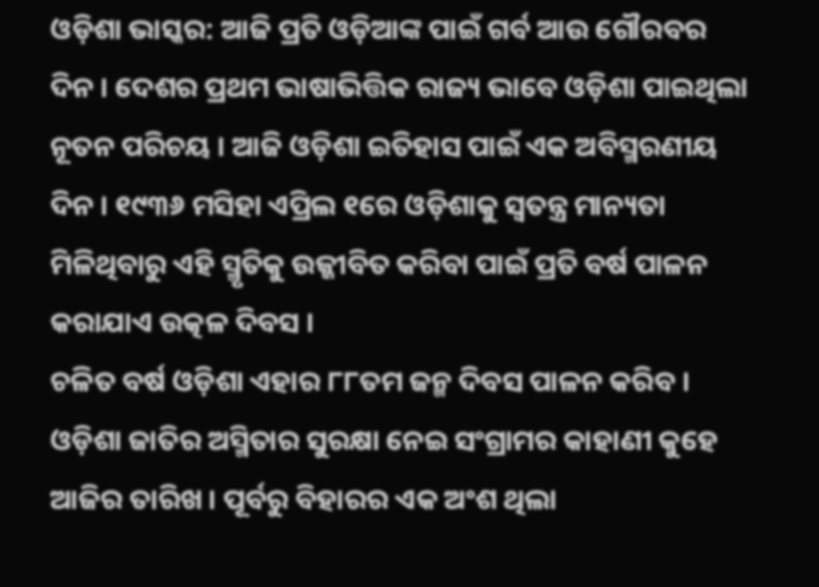ଓଡ଼ିଶା ଭାସ୍କର: ଆଜି ପ୍ରତି ଓଡ଼ିଆଙ୍କ ପାଇଁ ଗର୍ବ ଆଉ ଗୌରବର ଦିନ । ଦେଶର ପ୍ରଥମ ଭାଷାଭିତ୍ତିକ ରାଜ୍ୟ ଭାବେ ଓଡ଼ିଶା ପାଇଥିଲା ନୂତନ ପରିଚୟ । ଆଜି ଓଡ଼ିଶା ଇତିହାସ ପାଇଁ ଏକ ଅବିସ୍ମରଣୀୟ ଦିନ । ୧୯୩୬ ମସିହା ଏପ୍ରିଲ ୧ରେ ଓଡ଼ିଶାକୁ ସ୍ୱତନ୍ତ୍ର ମାନ୍ୟତା ମିଳିଥିବାରୁ ଏହି ସ୍ମୃତିକୁ ଉଜ୍ଜୀବିତ କରିବା ପାଇଁ ପ୍ରତି ବର୍ଷ ପାଳନ କରାଯାଏ ଉତ୍କଳ ଦିବସ ।
ଚଳିତ ବର୍ଷ ଓଡ଼ିଶା ଏହାର ୮୮ତମ ଜନ୍ମ ଦିବସ ପାଳନ କରିବ । ଓଡ଼ିଶା ଜାତିର ଅସ୍ମିତାର ସୁରକ୍ଷା ନେଇ ସଂଗ୍ରାମର କାହାଣୀ କୁହେ ଆଜିର ତାରିଖ । ପୂର୍ବରୁ ବିହାରର ଏକ ଅଂଶ ଥିଲା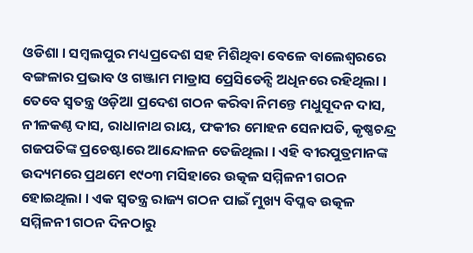ଓଡିଶା । ସମ୍ୱଲପୁର ମଧ୍ୟପ୍ରଦେଶ ସହ ମିଶିଥିବା ବେଳେ ବାଲେଶ୍ୱରରେ ବଙ୍ଗଳାର ପ୍ରଭାବ ଓ ଗଞ୍ଜାମ ମାଡ୍ରାସ ପ୍ରେସିଡେନ୍ସି ଅଧିନରେ ରହିଥିଲା । ତେବେ ସ୍ୱତନ୍ତ୍ର ଓଡ଼ିଆ ପ୍ରଦେଶ ଗଠନ କରିବା ନିମନ୍ତେ ମଧୁସୂଦନ ଦାସ, ନୀଳକଣ୍ଠ ଦାସ, ରାଧାନାଥ ରାୟ, ଫକୀର ମୋହନ ସେନାପତି, କୃଷ୍ଣଚନ୍ଦ୍ର ଗଜପତିଙ୍କ ପ୍ରଚେଷ୍ଟାରେ ଆନ୍ଦୋଳନ ତେଜିଥିଲା । ଏହି ବୀରପୁତ୍ରମାନଙ୍କ ଉଦ୍ୟମରେ ପ୍ରଥମେ ୧୯୦୩ ମସିହାରେ ଉତ୍କଳ ସମ୍ମିଳନୀ ଗଠନ ହୋଇଥିଲା । ଏକ ସ୍ୱତନ୍ତ୍ର ରାଜ୍ୟ ଗଠନ ପାଇଁ ମୁଖ୍ୟ ବିପ୍ଳବ ଉତ୍କଳ ସମ୍ମିଳନୀ ଗଠନ ଦିନଠାରୁ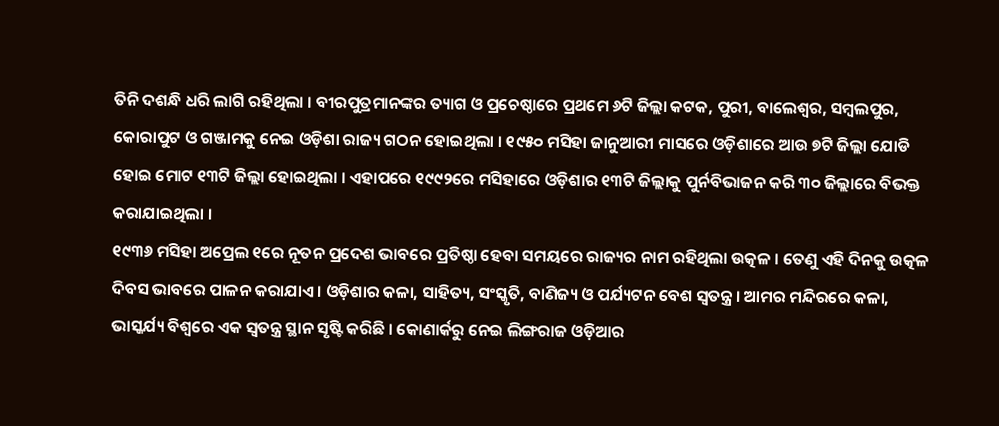ତିନି ଦଶନ୍ଧି ଧରି ଲାଗି ରହିଥିଲା । ବୀରପୁତ୍ରମାନଙ୍କର ତ୍ୟାଗ ଓ ପ୍ରଚେଷ୍ଠାରେ ପ୍ରଥମେ ୬ଟି ଜିଲ୍ଲା କଟକ, ପୁରୀ, ବାଲେଶ୍ୱର, ସମ୍ୱଲପୁର, କୋରାପୁଟ ଓ ଗଞ୍ଜାମକୁ ନେଇ ଓଡ଼ିଶା ରାଜ୍ୟ ଗଠନ ହୋଇଥିଲା । ୧୯୫୦ ମସିହା ଜାନୁଆରୀ ମାସରେ ଓଡ଼ିଶାରେ ଆଉ ୭ଟି ଜିଲ୍ଲା ଯୋଡି ହୋଇ ମୋଟ ୧୩ଟି ଜିଲ୍ଲା ହୋଇଥିଲା । ଏହାପରେ ୧୯୯୨ରେ ମସିହାରେ ଓଡ଼ିଶାର ୧୩ଟି ଜିଲ୍ଲାକୁ ପୁର୍ନବିଭାଜନ କରି ୩୦ ଜିଲ୍ଲାରେ ବିଭକ୍ତ କରାଯାଇଥିଲା ।
୧୯୩୬ ମସିହା ଅପ୍ରେଲ ୧ରେ ନୂତନ ପ୍ରଦେଶ ଭାବରେ ପ୍ରତିଷ୍ଠା ହେବା ସମୟରେ ରାଜ୍ୟର ନାମ ରହିଥିଲା ଉତ୍କଳ । ତେଣୁ ଏହି ଦିନକୁ ଉତ୍କଳ ଦିବସ ଭାବରେ ପାଳନ କରାଯାଏ । ଓଡ଼ିଶାର କଳା, ସାହିତ୍ୟ, ସଂସ୍କୃତି, ବାଣିଜ୍ୟ ଓ ପର୍ଯ୍ୟଟନ ବେଶ ସ୍ୱତନ୍ତ୍ର । ଆମର ମନ୍ଦିରରେ କଳା, ଭାସ୍କର୍ଯ୍ୟ ବିଶ୍ୱରେ ଏକ ସ୍ୱତନ୍ତ୍ର ସ୍ଥାନ ସୃଷ୍ଟି କରିଛି । କୋଣାର୍କରୁ ନେଇ ଲିଙ୍ଗରାଜ ଓଡ଼ିଆର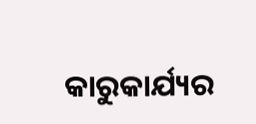କାରୁକାର୍ଯ୍ୟର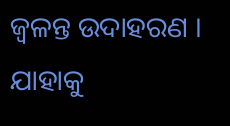ଜ୍ୱଳନ୍ତ ଉଦାହରଣ । ଯାହାକୁ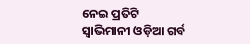ନେଇ ପ୍ରତିଟି ସ୍ୱାଭିମାନୀ ଓଡ଼ିଆ ଗର୍ବ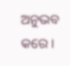ଅନୁଭବ କରେ ।